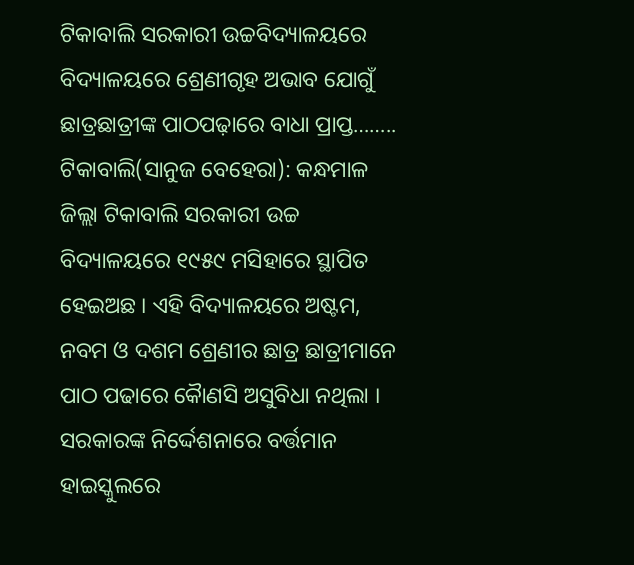ଟିକାବାଲି ସରକାରୀ ଉଚ୍ଚବିଦ୍ୟାଳୟରେ ବିଦ୍ୟାଳୟରେ ଶ୍ରେଣୀଗୃହ ଅଭାବ ଯୋଗୁଁ ଛାତ୍ରଛାତ୍ରୀଙ୍କ ପାଠପଢ଼ାରେ ବାଧା ପ୍ରାପ୍ତ……..
ଟିକାବାଲି(ସାନୁଜ ବେହେରା): କନ୍ଧମାଳ ଜିଲ୍ଲା ଟିକାବାଲି ସରକାରୀ ଉଚ୍ଚ ବିଦ୍ୟାଳୟରେ ୧୯୫୯ ମସିହାରେ ସ୍ଥାପିତ ହେଇଅଛ । ଏହି ବିଦ୍ୟାଳୟରେ ଅଷ୍ଟମ, ନବମ ଓ ଦଶମ ଶ୍ରେଣୀର ଛାତ୍ର ଛାତ୍ରୀମାନେ ପାଠ ପଢାରେ କୈାଣସି ଅସୁବିଧା ନଥିଲା । ସରକାରଙ୍କ ନିର୍ଦ୍ଦେଶନାରେ ବର୍ତ୍ତମାନ ହାଇସ୍କୁଲରେ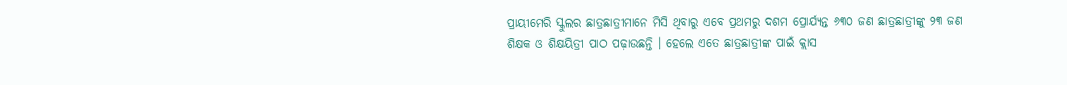ପ୍ରାୟୀମେରି ସ୍କୁଲର ଛାତ୍ରଛାତ୍ରୀମାନେ ମିସି ଥିବାରୁ ଏବେ ପ୍ରଥମରୁ ଦଶମ ପ୍ରୋର୍ଯ୍ୟନ୍ତ ୬୩୦ ଜଣ ଛାତ୍ରଛାତ୍ରୀଙ୍କୁ ୨୩ ଜଣ ଶିକ୍ଷକ ଓ ଶିକ୍ଷୟିତ୍ରୀ ପାଠ ପଢ଼ାଉଛନ୍ତି । ହେଲେ ଏତେ ଛାତ୍ରଛାତ୍ରୀଙ୍କ ପାଇଁ କ୍ଲାସ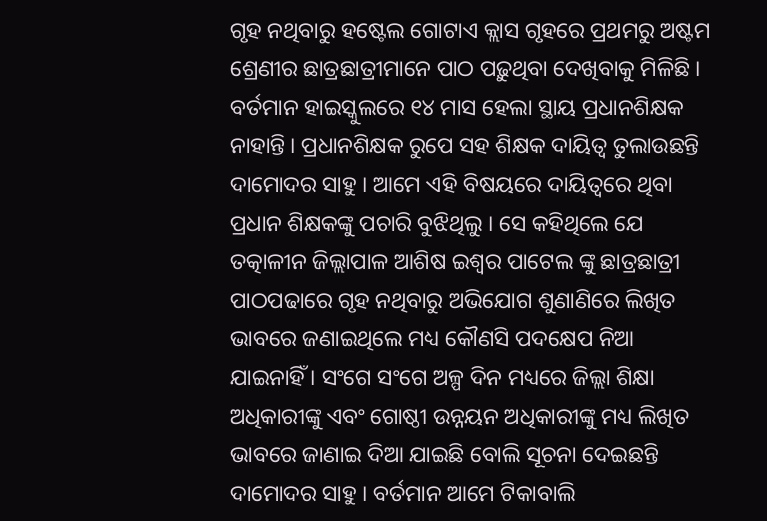ଗୃହ ନଥିବାରୁ ହଷ୍ଟେଲ ଗୋଟାଏ କ୍ଲାସ ଗୃହରେ ପ୍ରଥମରୁ ଅଷ୍ଟମ ଶ୍ରେଣୀର ଛାତ୍ରଛାତ୍ରୀମାନେ ପାଠ ପଢ଼ୁଥିବା ଦେଖିବାକୁ ମିଳିଛି । ବର୍ତମାନ ହାଇସ୍କୁଲରେ ୧୪ ମାସ ହେଲା ସ୍ଥାୟ ପ୍ରଧାନଶିକ୍ଷକ ନାହାନ୍ତି । ପ୍ରଧାନଶିକ୍ଷକ ରୁପେ ସହ ଶିକ୍ଷକ ଦାୟିତ୍ଵ ତୁଲାଉଛନ୍ତି ଦାମୋଦର ସାହୁ । ଆମେ ଏହି ବିଷୟରେ ଦାୟିତ୍ୱରେ ଥିବା ପ୍ରଧାନ ଶିକ୍ଷକଙ୍କୁ ପଚାରି ବୁଝିଥିଲୁ । ସେ କହିଥିଲେ ଯେ ତତ୍କାଳୀନ ଜିଲ୍ଲାପାଳ ଆଶିଷ ଇଶ୍ଵର ପାଟେଲ ଙ୍କୁ ଛାତ୍ରଛାତ୍ରୀ ପାଠପଢାରେ ଗୃହ ନଥିବାରୁ ଅଭିଯୋଗ ଶୁଣାଣିରେ ଲିଖିତ ଭାବରେ ଜଣାଇଥିଲେ ମଧ୍ୟ କୌଣସି ପଦକ୍ଷେପ ନିଆ ଯାଇନାହିଁ । ସଂଗେ ସଂଗେ ଅଳ୍ପ ଦିନ ମଧ୍ୟରେ ଜିଲ୍ଲା ଶିକ୍ଷା ଅଧିକାରୀଙ୍କୁ ଏବଂ ଗୋଷ୍ଠୀ ଉନ୍ନୟନ ଅଧିକାରୀଙ୍କୁ ମଧ୍ୟ ଲିଖିତ ଭାବରେ ଜାଣାଇ ଦିଆ ଯାଇଛି ବୋଲି ସୂଚନା ଦେଇଛନ୍ତି ଦାମୋଦର ସାହୁ । ବର୍ତମାନ ଆମେ ଟିକାବାଲି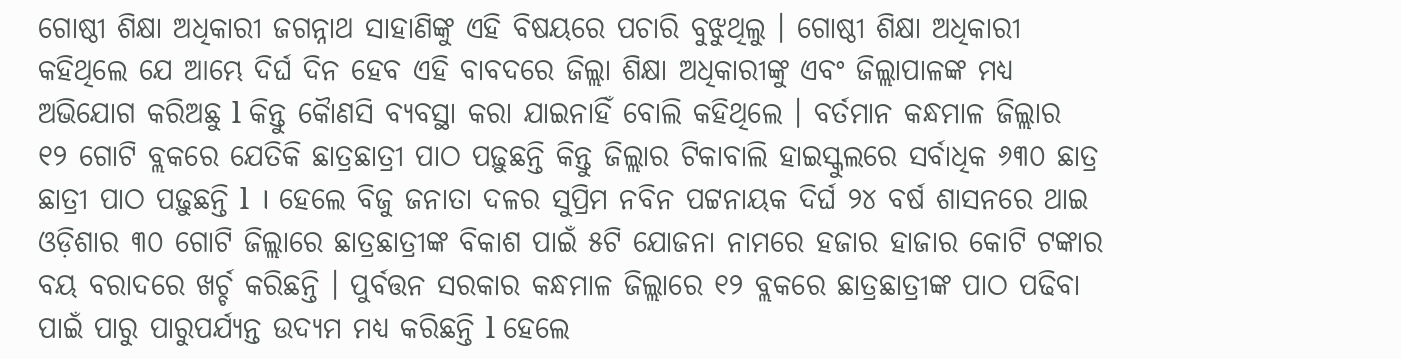ଗୋଷ୍ଠୀ ଶିକ୍ଷା ଅଧିକାରୀ ଜଗନ୍ନାଥ ସାହାଣିଙ୍କୁ ଏହି ବିଷୟରେ ପଚାରି ବୁଝୁଥିଲୁ । ଗୋଷ୍ଠୀ ଶିକ୍ଷା ଅଧିକାରୀ କହିଥିଲେ ଯେ ଆମ୍ଭେ ଦିର୍ଘ ଦିନ ହେବ ଏହି ବାବଦରେ ଜିଲ୍ଲା ଶିକ୍ଷା ଅଧିକାରୀଙ୍କୁ ଏବଂ ଜିଲ୍ଲାପାଳଙ୍କ ମଧ୍ୟ ଅଭିଯୋଗ କରିଅଛୁ l କିନ୍ତୁ କୈାଣସି ବ୍ୟବସ୍ଥା କରା ଯାଇନାହିଁ ବୋଲି କହିଥିଲେ । ବର୍ତମାନ କନ୍ଧମାଳ ଜିଲ୍ଲାର ୧୨ ଗୋଟି ବ୍ଲକରେ ଯେତିକି ଛାତ୍ରଛାତ୍ରୀ ପାଠ ପଢ଼ୁଛନ୍ତି କିନ୍ତୁ ଜିଲ୍ଲାର ଟିକାବାଲି ହାଇସ୍କୁଲରେ ସର୍ବାଧିକ ୬୩୦ ଛାତ୍ର ଛାତ୍ରୀ ପାଠ ପଢ଼ୁଛନ୍ତି l । ହେଲେ ବିଜୁ ଜନାତା ଦଳର ସୁପ୍ରିମ ନବିନ ପଟ୍ଟନାୟକ ଦିର୍ଘ ୨୪ ବର୍ଷ ଶାସନରେ ଥାଇ ଓଡ଼ିଶାର ୩୦ ଗୋଟି ଜିଲ୍ଲାରେ ଛାତ୍ରଛାତ୍ରୀଙ୍କ ବିକାଶ ପାଇଁ ୫ଟି ଯୋଜନା ନାମରେ ହଜାର ହାଜାର କୋଟି ଟଙ୍କାର ବୟ ବରାଦରେ ଖର୍ଚ୍ଚ କରିଛନ୍ତି । ପୁର୍ବତ୍ତନ ସରକାର କନ୍ଧମାଳ ଜିଲ୍ଲାରେ ୧୨ ବ୍ଲକରେ ଛାତ୍ରଛାତ୍ରୀଙ୍କ ପାଠ ପଢିବା ପାଇଁ ପାରୁ ପାରୁପର୍ଯ୍ୟନ୍ତ ଉଦ୍ୟମ ମଧ୍ୟ କରିଛନ୍ତି l ହେଲେ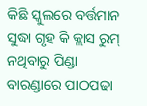କିଛି ସ୍କୁଲରେ ବର୍ତ୍ତମାନ ସୁଦ୍ଧା ଗୃହ କି କ୍ଲାସ ରୁମ୍ ନଥିବାରୁ ପିଣ୍ଡା ବାରଣ୍ଡାରେ ପାଠପଢା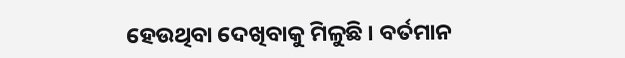ହେଉଥିବା ଦେଖିବାକୁ ମିଳୁଛି । ବର୍ତମାନ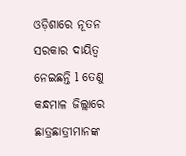ଓଡ଼ିଶାରେ ନୂତନ ସରକାର ଦାୟିତ୍ଵ ନେଇଛନ୍ତି l ତେଣୁ କନ୍ଧମାଳ ଜିଲ୍ଲାରେ ଛାତ୍ରଛାତ୍ରୀମାନଙ୍କ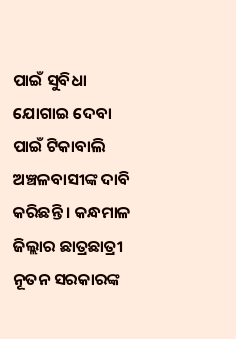ପାଇଁ ସୁବିଧା ଯୋଗାଇ ଦେବା ପାଇଁ ଟିକାବାଲି ଅଞ୍ଚଳବାସୀଙ୍କ ଦାବି କରିଛନ୍ତି । କନ୍ଧମାଳ ଜିଲ୍ଲାର ଛାତ୍ରଛାତ୍ରୀ ନୂତନ ସରକାରଙ୍କ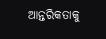ଆନ୍ତରିକତାକୁ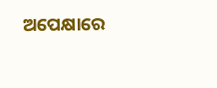ଅପେକ୍ଷାରେ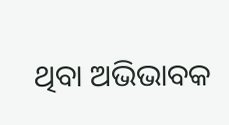ଥିବା ଅଭିଭାବକ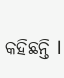କହିଛନ୍ତି l